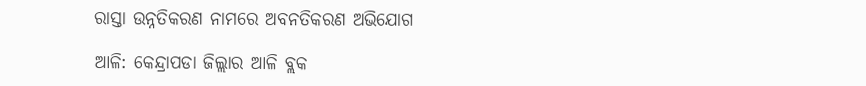ରାସ୍ତା ଉନ୍ନତିକରଣ ନାମରେ ଅବନତିକରଣ ଅଭିଯୋଗ

ଆଳି: କେନ୍ଦ୍ରାପଡା ଜିଲ୍ଲାର ଆଳି ବ୍ଲକ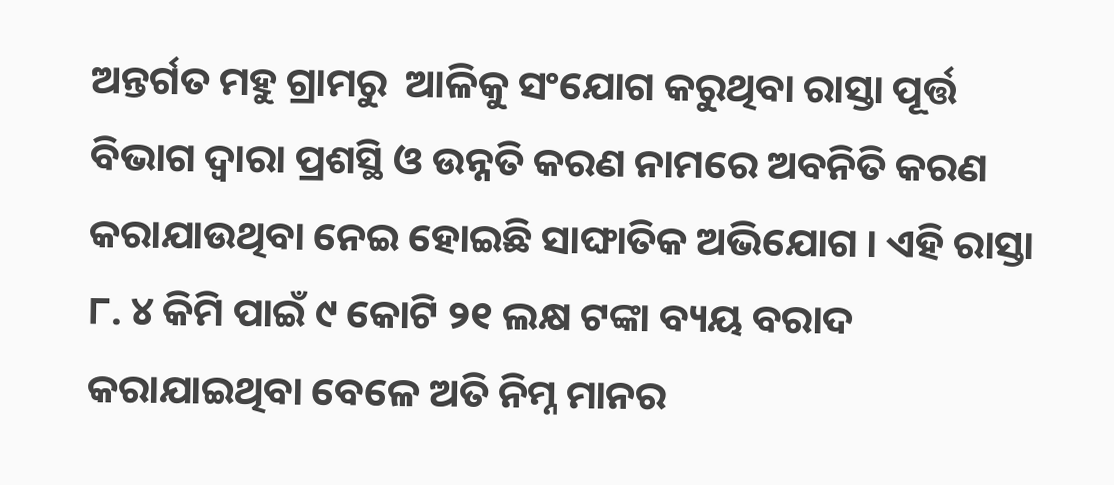ଅନ୍ତର୍ଗତ ମହୁ ଗ୍ରାମରୁ  ଆଳିକୁ ସଂଯୋଗ କରୁଥିବା ରାସ୍ତା ପୂର୍ତ୍ତ ବିଭାଗ ଦ୍ୱାରା ପ୍ରଶସ୍ଥି ଓ ଉନ୍ନତି କରଣ ନାମରେ ଅବନିତି କରଣ କରାଯାଉଥିବା ନେଇ ହୋଇଛି ସାଙ୍ଘାତିକ ଅଭିଯୋଗ । ଏହି ରାସ୍ତା ୮. ୪ କିମି ପାଇଁ ୯ କୋଟି ୨୧ ଲକ୍ଷ ଟଙ୍କା ବ୍ୟୟ ବରାଦ କରାଯାଇଥିବା ବେଳେ ଅତି ନିମ୍ନ ମାନର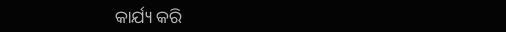କାର୍ଯ୍ୟ କରି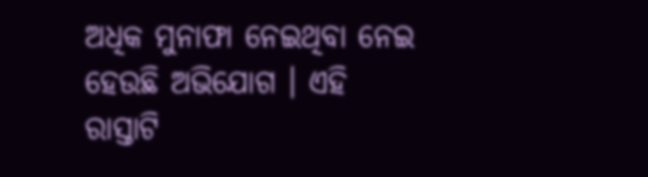ଅଧିକ ମୁନାଫା ନେଇଥିବା ନେଇ ହେଉଛି ଅଭିଯୋଗ । ଏହି ରାସ୍ତାଟି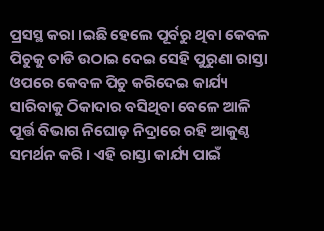ପ୍ରସସ୍ଥ କରା ।ଇଛି ହେଲେ ପୂର୍ବରୁ ଥିବା କେବଳ ପିଚୁକୁ ତାଡି ଉଠାଇ ଦେଇ ସେହି ପୁରୁଣା ରାସ୍ତା ଓପରେ କେବଳ ପିଚୁ କରିଦେଇ କାର୍ଯ୍ୟ ସାରିବାକୁ ଠିକାଦାର ବସିଥିବା ବେଳେ ଆଳି ପୂର୍ତ୍ତ ବିଭାଗ ନିଘୋଡ଼ ନିଦ୍ରାରେ ରହି ଆକୁଣ୍ଠ ସମର୍ଥନ କରି । ଏହି ରାସ୍ତା କାର୍ଯ୍ୟ ପାଇଁ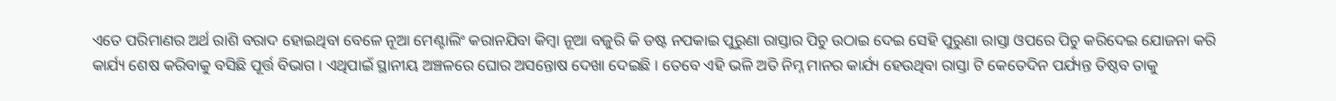ଏତେ ପରିମାଣର ଅର୍ଥ ରାଶି ବରାଦ ହୋଇଥିବା ବେଳେ ନୂଆ ମେଣ୍ଟାଲିଂ କରାନଯିବା କିମ୍ବା ନୂଆ ବଜୁରି କି ଡଷ୍ଟ ନପକାଇ ପୁରୁଣା ରାସ୍ତାର ପିଚୁ ଉଠାଇ ଦେଇ ସେହି ପୁରୁଣା ରାସ୍ତା ଓପରେ ପିଚୁ କରିଦେଇ ଯୋଜନା କରି କାର୍ଯ୍ୟ ଶେଷ କରିବାକୁ ବସିଛି ପୂର୍ତ୍ତ ବିଭାଗ । ଏଥିପାଇଁ ସ୍ଥାନୀୟ ଅଞ୍ଚଳରେ ଘୋର ଅସନ୍ତୋଷ ଦେଖା ଦେଇଛି । ତେବେ ଏହି ଭଳି ଅତି ନିମ୍ନ ମାନର କାର୍ଯ୍ୟ ହେଉଥିବା ରାସ୍ତା ଟି କେତେଦିନ ପର୍ଯ୍ୟନ୍ତ ତିଷ୍ଠବ ତାକୁ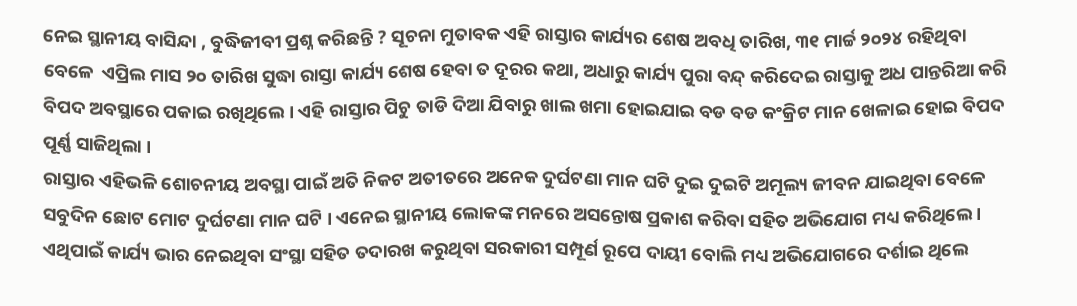ନେଇ ସ୍ଥାନୀୟ ବାସିନ୍ଦା , ବୁଦ୍ଧିଜୀବୀ ପ୍ରଶ୍ନ କରିଛନ୍ତି ? ସୂଚନା ମୁତାବକ ଏହି ରାସ୍ତାର କାର୍ଯ୍ୟର ଶେଷ ଅବଧି ତାରିଖ, ୩୧ ମାର୍ଚ୍ଚ ୨୦୨୪ ରହିଥିବା ବେଳେ  ଏପ୍ରିଲ ମାସ ୨୦ ତାରିଖ ସୁଦ୍ଧା ରାସ୍ତା କାର୍ଯ୍ୟ ଶେଷ ହେବା ତ ଦୂରର କଥା, ଅଧାରୁ କାର୍ଯ୍ୟ ପୁରା ବନ୍ଦ୍ କରିଦେଇ ରାସ୍ତାକୁ ଅଧ ପାନ୍ତରିଆ କରି ବିପଦ ଅବସ୍ଥାରେ ପକାଇ ରଖିଥିଲେ । ଏହି ରାସ୍ତାର ପିଚୁ ତାଡି ଦିଆ ଯିବାରୁ ଖାଲ ଖମା ହୋଇଯାଇ ବଡ ବଡ କଂକ୍ରିଟ ମାନ ଖେଳାଇ ହୋଇ ବିପଦ ପୂର୍ଣ୍ଣ ସାଜିଥିଲା ।
ରାସ୍ତାର ଏହିଭଳି ଶୋଚନୀୟ ଅବସ୍ଥା ପାଇଁ ଅତି ନିକଟ ଅତୀତରେ ଅନେକ ଦୁର୍ଘଟଣା ମାନ ଘଟି ଦୁଇ ଦୁଇଟି ଅମୂଲ୍ୟ ଜୀବନ ଯାଇଥିବା ବେଳେ ସବୁଦିନ ଛୋଟ ମୋଟ ଦୁର୍ଘଟଣା ମାନ ଘଟି । ଏନେଇ ସ୍ଥାନୀୟ ଲୋକଙ୍କ ମନରେ ଅସନ୍ତୋଷ ପ୍ରକାଶ କରିବା ସହିତ ଅଭିଯୋଗ ମଧ୍ୟ କରିଥିଲେ । ଏଥିପାଇଁ କାର୍ଯ୍ୟ ଭାର ନେଇଥିବା ସଂସ୍ଥା ସହିତ ତଦାରଖ କରୁଥିବା ସରକାରୀ ସମ୍ପୂର୍ଣ ରୂପେ ଦାୟୀ ବୋଲି ମଧ୍ୟ ଅଭିଯୋଗରେ ଦର୍ଶାଇ ଥିଲେ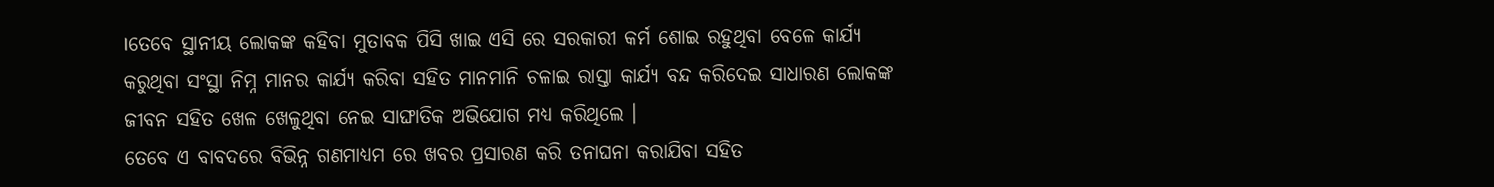।ତେବେ ସ୍ଥାନୀୟ ଲୋକଙ୍କ କହିବା ମୁତାବକ ପିସି ଖାଇ ଏସି ରେ ସରକାରୀ କର୍ମ ଶୋଇ ରହୁଥିବା ବେଳେ କାର୍ଯ୍ୟ କରୁଥିବା ସଂସ୍ଥା ନିମ୍ନ ମାନର କାର୍ଯ୍ୟ କରିବା ସହିତ ମାନମାନି ଚଳାଇ ରାସ୍ତା କାର୍ଯ୍ୟ ବନ୍ଦ କରିଦେଇ ସାଧାରଣ ଲୋକଙ୍କ ଜୀବନ ସହିତ ଖେଳ ଖେଳୁଥିବା ନେଇ ସାଙ୍ଘାତିକ ଅଭିଯୋଗ ମଧ୍ୟ କରିଥିଲେ ।
ତେବେ ଏ ବାବଦରେ ବିଭିନ୍ନ ଗଣମାଧ୍ୟମ ରେ ଖବର ପ୍ରସାରଣ କରି ତନାଘନା କରାଯିବା ସହିତ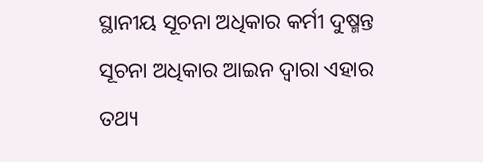ସ୍ଥାନୀୟ ସୂଚନା ଅଧିକାର କର୍ମୀ ଦୁଷ୍ମନ୍ତ ସୂଚନା ଅଧିକାର ଆଇନ ଦ୍ୱାରା ଏହାର ତଥ୍ୟ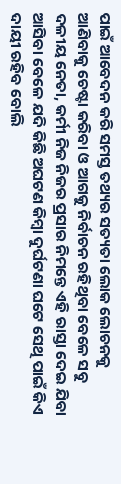ପାଇଁ ଆବେଦନ କରି ସମସ୍ତ ତଥ୍ୟର ସତ୍ୟତା ଲୋକ ଲୋଚନକୁ ଆଣିବାକୁ ଚେଷ୍ଟା କରିବା ଓ ଆଗକୁ ନିର୍ବାଚନ ରହିଥିବା ବେଳେ ସବୁ ଦଳୀୟ ନେତା, କର୍ମୀ ନିଜ ନିଜର ପ୍ରସାର ନିମନ୍ତେ ଏହି ରାସ୍ତା ଦେଇ ଯିବା ଆସିବା ବେଳେ ଯଦି କିଛି ଅଘଟଣ କିମ୍ବା ଦୁର୍ଘଟଣା ଘଟେ ସେଥି ପାଇଁ କିଏ ଦାୟୀ ରହିବ ବୋଲି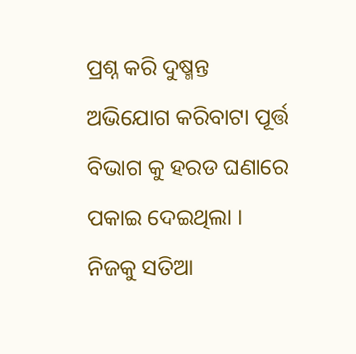ପ୍ରଶ୍ନ କରି ଦୁଷ୍ମନ୍ତ ଅଭିଯୋଗ କରିବାଟା ପୂର୍ତ୍ତ ବିଭାଗ କୁ ହରଡ ଘଣାରେ ପକାଇ ଦେଇଥିଲା । ନିଜକୁ ସତିଆ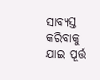ସାବ୍ୟସ୍ତ କରିବାକୁ ଯାଇ ପୂର୍ତ୍ତ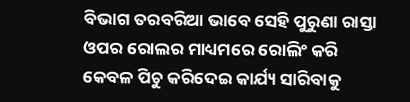ବିଭାଗ ତରବରିଆ ଭାବେ ସେହି ପୁରୁଣା ରାସ୍ତା ଓପର ରୋଲର ମାଧ୍ୟମରେ ରୋଲିଂ କରି କେବଳ ପିଚୁ କରିଦେଇ କାର୍ଯ୍ୟ ସାରିବାକୁ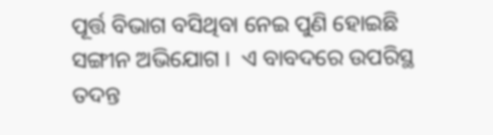ପୂର୍ତ୍ତ ବିଭାଗ ବସିଥିବା ନେଇ ପୁଣି ହୋଇଛି ସଙ୍ଗୀନ ଅଭିଯୋଗ ।  ଏ ବାବଦରେ ଉପରିସ୍ଥ ତଦନ୍ତ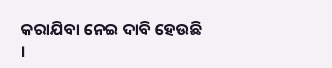କରାଯିବା ନେଇ ଦାବି ହେଉଛି ।